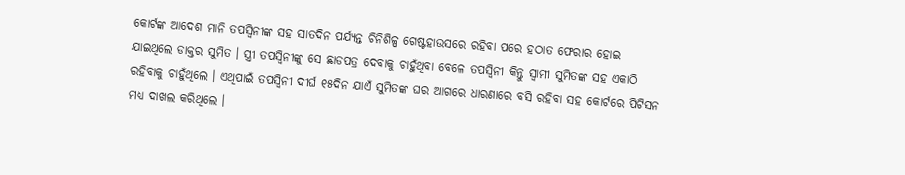କୋର୍ଟଙ୍କ ଆଦେଶ ମାନି ତପସ୍ଵିନୀଙ୍କ ସହ ସାତଦିନ ପର୍ଯ୍ୟନ୍ତ ଚିନିଶିଳ୍ପ ଗେଷ୍ଟହାଉସରେ ରହିବା ପରେ ହଠାତ ଫେରାର ହୋଇ ଯାଇଥିଲେ ଡାକ୍ତର ସୁମିତ । ସ୍ତ୍ରୀ ତପସ୍ଵିନୀଙ୍କୁ ସେ ଛାଡପତ୍ର ଦେବାକୁ ଚାହୁଁଥିବା ବେଳେ ତପସ୍ଵିନୀ କିନ୍ତୁ ସ୍ଵାମୀ ସୁମିତଙ୍କ ସହ ଏକାଠି ରହିବାକୁ ଚାହୁଁଥିଲେ । ଏଥିପାଇଁ ତପସ୍ଵିନୀ ଦୀର୍ଘ ୧୫ଦିନ ଯାଏଁ ସୁମିତଙ୍କ ଘର ଆଗରେ ଧାରଣାରେ ବସି ରହିବା ସହ କୋର୍ଟରେ ପିଟିସନ ମଧ୍ୟ ଦାଖଲ କରିଥିଲେ ।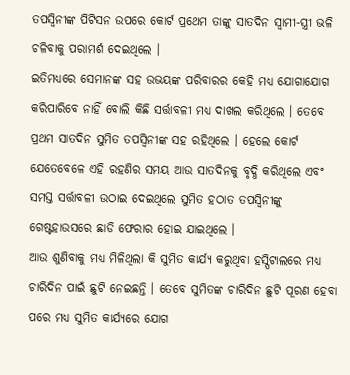ତପସ୍ଵିନୀଙ୍କ ପିଟିସନ ଉପରେ କୋର୍ଟ ପ୍ରଥେମ ତାଙ୍କୁ ସାତଦିନ ସ୍ଵାମୀ-ସ୍ତ୍ରୀ ଭଳି ଚଳିବାକୁ ପରାମର୍ଶ ଦେଇଥିଲେ ।
ଇତିମଧ୍ୟରେ ସେମାନଙ୍କ ସହ ଉଭୟଙ୍କ ପରିବାରର କେହି ମଧ୍ୟ ଯୋଗାଯୋଗ କରିପାରିବେ ନାହିଁ ବୋଲି କିଛି ସର୍ତ୍ତାବଳୀ ମଧ୍ୟ ଦାଖଲ କରିଥିଲେ । ତେବେ ପ୍ରଥମ ସାତଦିନ ସୁମିତ ତପସ୍ଵିନୀଙ୍କ ସହ ରହିଥିଲେ । ହେଲେ କୋର୍ଟ ଯେତେବେଳେ ଏହି ରହଣିର ସମୟ ଆଉ ସାତଦିନକୁ ବୃଦ୍ଧି କରିଥିଲେ ଏବଂ ସମସ୍ତ ସର୍ତ୍ତାବଳୀ ଉଠାଇ ଦେଇଥିଲେ ସୁମିତ ହଠାତ ତପସ୍ଵିନୀଙ୍କୁ ଗେଷ୍ଟହାଉସରେ ଛାଡି ଫେରାର ହୋଇ ଯାଇଥିଲେ ।
ଆଉ ଶୁଣିବାକୁ ମଧ୍ୟ ମିଳିଥିଲା କି ସୁମିତ କାର୍ଯ୍ୟ କରୁଥିବା ହସ୍ପିଟାଲରେ ମଧ୍ୟ ଚାରିଦିନ ପାଇଁ ଛୁଟି ନେଇଛନ୍ତି । ତେବେ ସୁମିତଙ୍କ ଚାରିଦିନ ଛୁଟି ପୂରଣ ହେବା ପରେ ମଧ୍ୟ ସୁମିତ କାର୍ଯ୍ୟରେ ଯୋଗ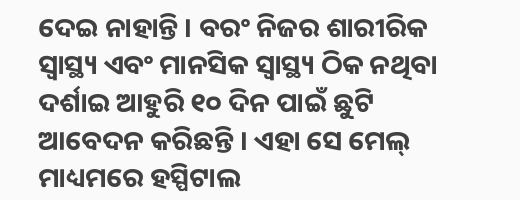ଦେଇ ନାହାନ୍ତି । ବରଂ ନିଜର ଶାରୀରିକ ସ୍ୱାସ୍ଥ୍ୟ ଏବଂ ମାନସିକ ସ୍ୱାସ୍ଥ୍ୟ ଠିକ ନଥିବା ଦର୍ଶାଇ ଆହୁରି ୧୦ ଦିନ ପାଇଁ ଛୁଟି ଆବେଦନ କରିଛନ୍ତି । ଏହା ସେ ମେଲ୍ ମାଧ୍ୟମରେ ହସ୍ପିଟାଲ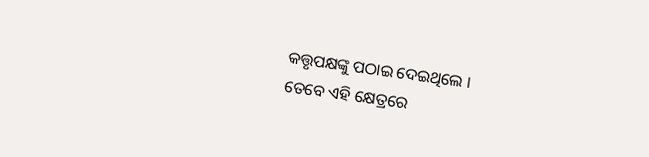କତ୍ତୃପକ୍ଷଙ୍କୁ ପଠାଇ ଦେଇଥିଲେ ।
ତେବେ ଏହି କ୍ଷେତ୍ରରେ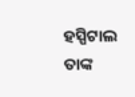ହସ୍ପିଟାଲ ତାଙ୍କ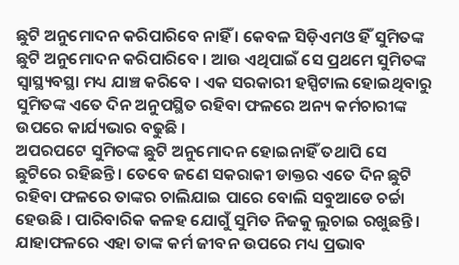ଛୁଟି ଅନୁମୋଦନ କରିପାରିବେ ନାହିଁ । କେବଳ ସିଡ଼ିଏମଓ ହିଁ ସୁମିତଙ୍କ ଛୁଟି ଅନୁମୋଦନ କରିପାରିବେ । ଆଉ ଏଥିପାଇଁ ସେ ପ୍ରଥମେ ସୁମିତଙ୍କ ସ୍ବାସ୍ଥ୍ୟବସ୍ଥା ମଧ୍ୟ ଯାଞ୍ଚ କରିବେ । ଏକ ସରକାରୀ ହସ୍ପିଟାଲ ହୋଇଥିବାରୁ ସୁମିତଙ୍କ ଏତେ ଦିନ ଅନୁପସ୍ଥିତ ରହିବା ଫଳରେ ଅନ୍ୟ କର୍ମଚାରୀଙ୍କ ଉପରେ କାର୍ଯ୍ୟଭାର ବଢୁଛି ।
ଅପରପଟେ ସୁମିତଙ୍କ ଛୁଟି ଅନୁମୋଦନ ହୋଇନାହିଁ ତଥାପି ସେ ଛୁଟିରେ ରହିଛନ୍ତି । ତେବେ ଜଣେ ସକରାକୀ ଡାକ୍ତର ଏତେ ଦିନ ଛୁଟି ରହିବା ଫଳରେ ତାଙ୍କର ଚାଲିଯାଇ ପାରେ ବୋଲି ସବୁଆଡେ ଚର୍ଚ୍ଚା ହେଉଛି । ପାରିବାରିକ କଳହ ଯୋଗୁଁ ସୁମିତ ନିଜକୁ ଲୁଚାଇ ରଖୁଛନ୍ତି ।
ଯାହାଫଳରେ ଏହା ତାଙ୍କ କର୍ମ ଜୀବନ ଉପରେ ମଧ୍ୟ ପ୍ରଭାବ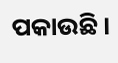ପକାଉଛି ।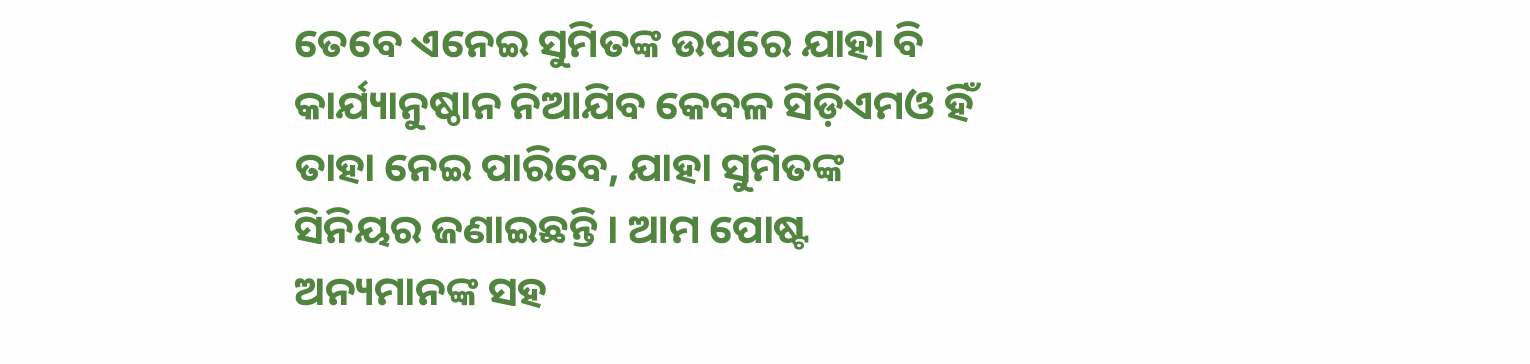ତେବେ ଏନେଇ ସୁମିତଙ୍କ ଉପରେ ଯାହା ବି କାର୍ଯ୍ୟାନୁଷ୍ଠାନ ନିଆଯିବ କେବଳ ସିଡ଼ିଏମଓ ହିଁ ତାହା ନେଇ ପାରିବେ, ଯାହା ସୁମିତଙ୍କ ସିନିୟର ଜଣାଇଛନ୍ତି । ଆମ ପୋଷ୍ଟ ଅନ୍ୟମାନଙ୍କ ସହ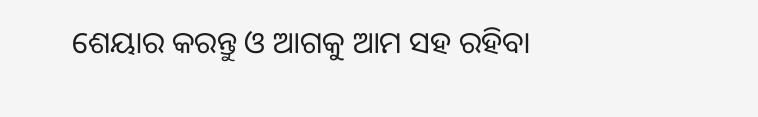ଶେୟାର କରନ୍ତୁ ଓ ଆଗକୁ ଆମ ସହ ରହିବା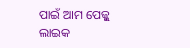ପାଇଁ ଆମ ପେଜ୍କୁ ଲାଇକ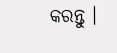କରନ୍ତୁ ।